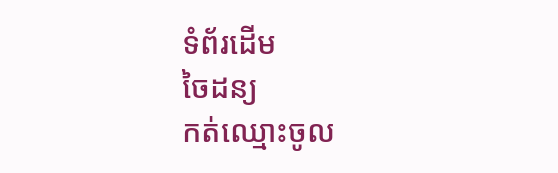ទំព័រដើម
ចៃដន្យ
កត់ឈ្មោះចូល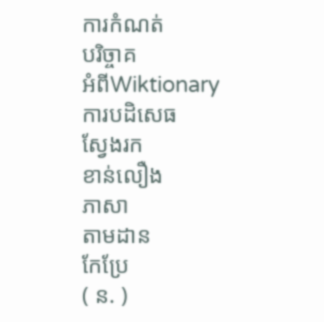ការកំណត់
បរិច្ចាគ
អំពីWiktionary
ការបដិសេធ
ស្វែងរក
ខាន់លឿង
ភាសា
តាមដាន
កែប្រែ
( ន. )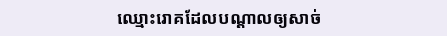ឈ្មោះរោគដែលបណ្ដាលឲ្យសាច់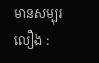មានសម្បុរលឿង :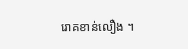រោគខាន់លឿង ។